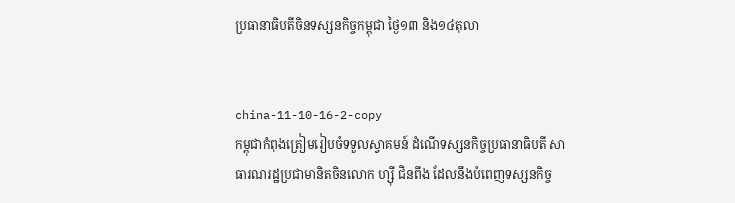ប្រធានាធិបតីចិនទស្សនកិច្ចកម្ពុជា ថ្ងៃ១៣ និង១៤តុលា


china-11-10-16-2-copy
កម្ពុជាកំពុងត្រៀមរៀបចំទទួលស្វាគមន៍ ដំណើទស្សនកិច្ចប្រធានាធិបតី សាធារណរដ្ឋប្រជាមានិតចិនលោក ហ្ស៊ី ជិនពីង ដែលនឹងបំពេញទស្សនកិច្ច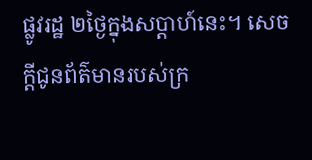ផ្លូវរដ្ឋ ២ថ្ងៃក្នុងសប្តាហ៍នេះ។ សេចក្តីជូនព័ត៌មានរបស់ក្រ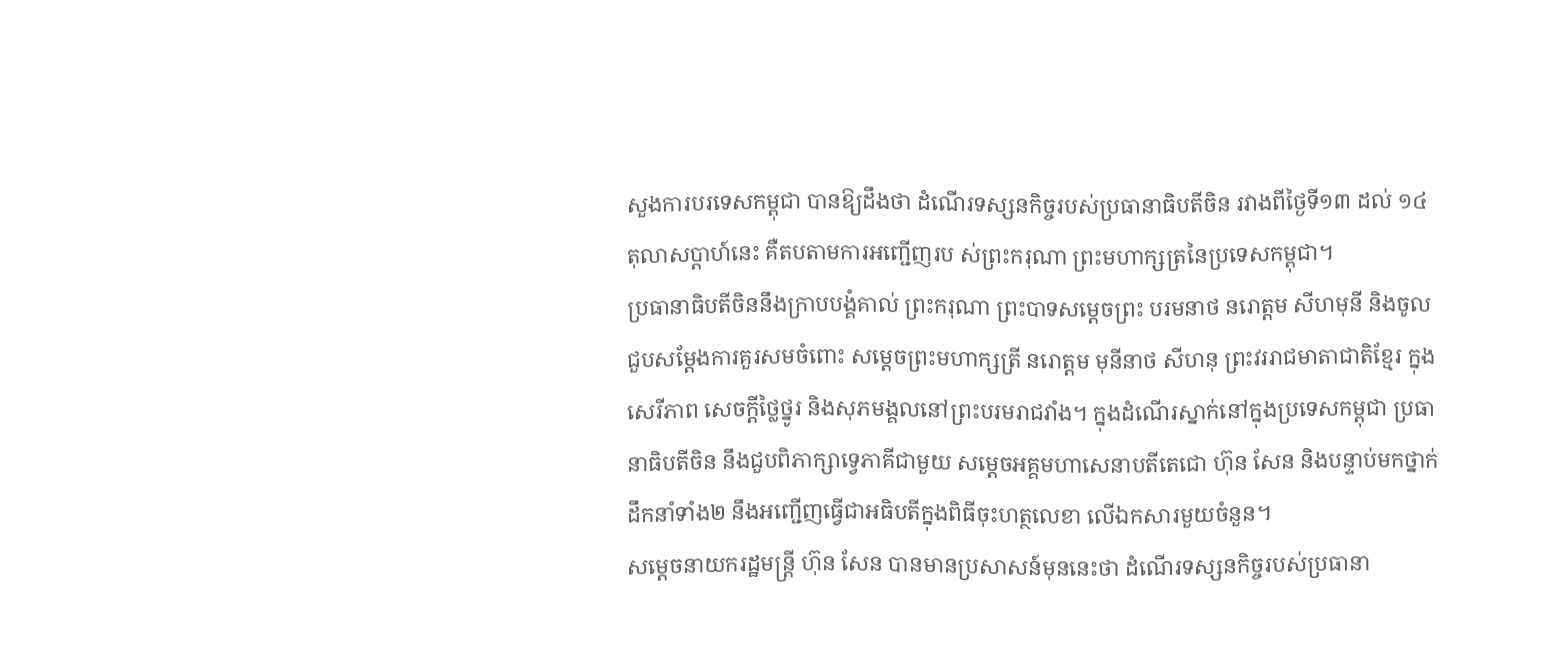សួងការបរទេសកម្ពុជា បានឱ្យដឹងថា ដំណើរទស្សនកិច្ចរបស់ប្រធានាធិបតីចិន រវាងពីថ្ងៃទី១៣ ដល់ ១៤តុលាសប្តាហ៍នេះ គឺតបតាមការអញ្ជើញរប ស់ព្រះករុណា ព្រះមហាក្សត្រនៃប្រទេសកម្ពុជា។
ប្រធានាធិបតីចិននឹងក្រាបបង្គំគាល់ ព្រះករុណា ព្រះបាទសម្តេចព្រះ បរមនាថ នរោត្តម សីហមុនី និងចូលជួបសម្តែងការគួរសមចំពោះ សម្តេចព្រះមហាក្សត្រី នរោត្តម មុនីនាថ សីហនុ ព្រះវររាជមាតាជាតិខ្មែរ ក្នុងសេរីភាព សេចក្តីថ្លៃថ្នូរ និងសុភមង្គលនៅព្រះបរមរាជវាំង។ ក្នុងដំណើរស្នាក់នៅក្នុងប្រទេសកម្ពុជា ប្រធានាធិបតីចិន នឹងជួបពិភាក្សាទ្វេភាគីជាមួយ សម្តេចអគ្គមហាសេនាបតីតេជោ ហ៊ុន សែន និងបន្ទាប់មកថ្នាក់ដឹកនាំទាំង២ នឹងអញ្ជើញធ្វើជាអធិបតីក្នុងពិធីចុះហត្ថលេខា លើឯកសារមួយចំនួន។
សម្តេចនាយករដ្ឋមន្ត្រី ហ៊ុន សែន បានមានប្រសាសន៍មុននេះថា ដំណើរទស្សនកិច្ចរបស់ប្រធានា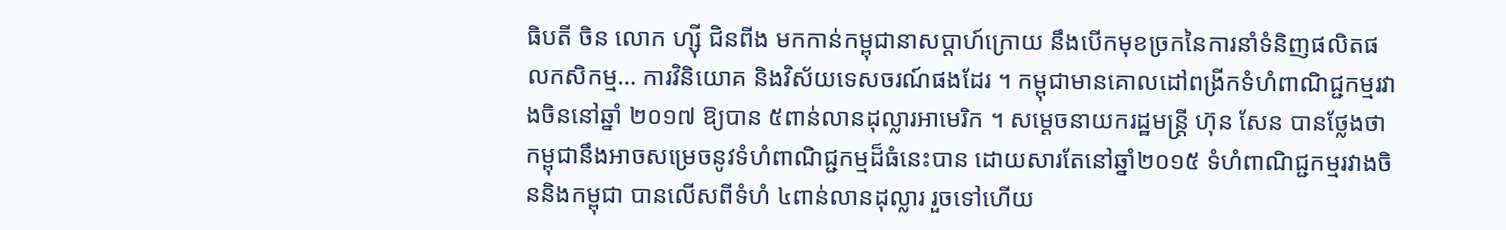ធិបតី ចិន លោក ហ្ស៊ី ជិនពីង មកកាន់កម្ពុជានាសប្តាហ៍ក្រោយ នឹងបើកមុខច្រកនៃការនាំទំនិញផលិតផលកសិកម្ម… ការវិនិយោគ និងវិស័យទេសចរណ៍ផងដែរ ។ កម្ពុជាមានគោលដៅពង្រីកទំហំពាណិជ្ជកម្មរវាងចិននៅឆ្នាំ ២០១៧ ឱ្យបាន ៥ពាន់លានដុល្លារអាមេរិក ។ សម្តេចនាយករដ្ឋមន្ត្រី ហ៊ុន សែន បានថ្លែងថា កម្ពុជានឹងអាចសម្រេចនូវទំហំពាណិជ្ជកម្មដ៏ធំនេះបាន ដោយសារតែនៅឆ្នាំ២០១៥ ទំហំពាណិជ្ជកម្មរវាងចិននិងកម្ពុជា បានលើសពីទំហំ ៤ពាន់លានដុល្លារ រួចទៅហើយ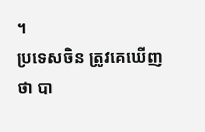។
ប្រទេសចិន ត្រូវគេឃើញថា បា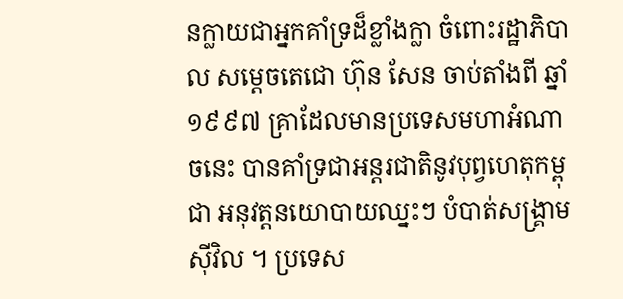នក្លាយជាអ្នកគាំទ្រដ៏ខ្លាំងក្លា ចំពោះរដ្ឋាភិបាល សម្តេចតេជោ ហ៊ុន សែន ចាប់តាំងពី ឆ្នាំ១៩៩៧ គ្រាដែលមានប្រទេសមហាអំណាចនេះ បានគាំទ្រជាអន្តរជាតិនូវបុព្វហេតុកម្ពុជា អនុវត្តនយោបាយឈ្នះៗ បំបាត់សង្គ្រាមស៊ីវិល ។ ប្រទេស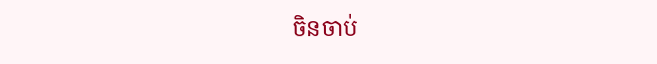ចិនចាប់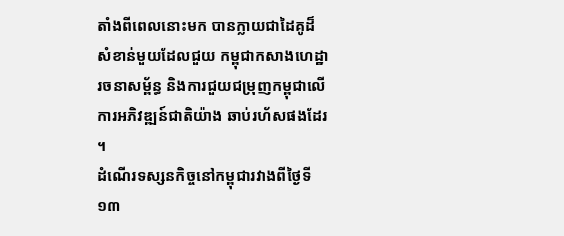តាំងពីពេលនោះមក បានក្លាយជាដៃគូដ៏សំខាន់មួយដែលជួយ កម្ពុជាកសាងហេដ្ឋារចនាសម្ព័ន្ធ និងការជួយជម្រុញកម្ពុជាលើការអភិវឌ្ឍន៍ជាតិយ៉ាង ឆាប់រហ័សផងដែរ ។
ដំណើរទស្សនកិច្ចនៅកម្ពុជារវាងពីថ្ងៃទី១៣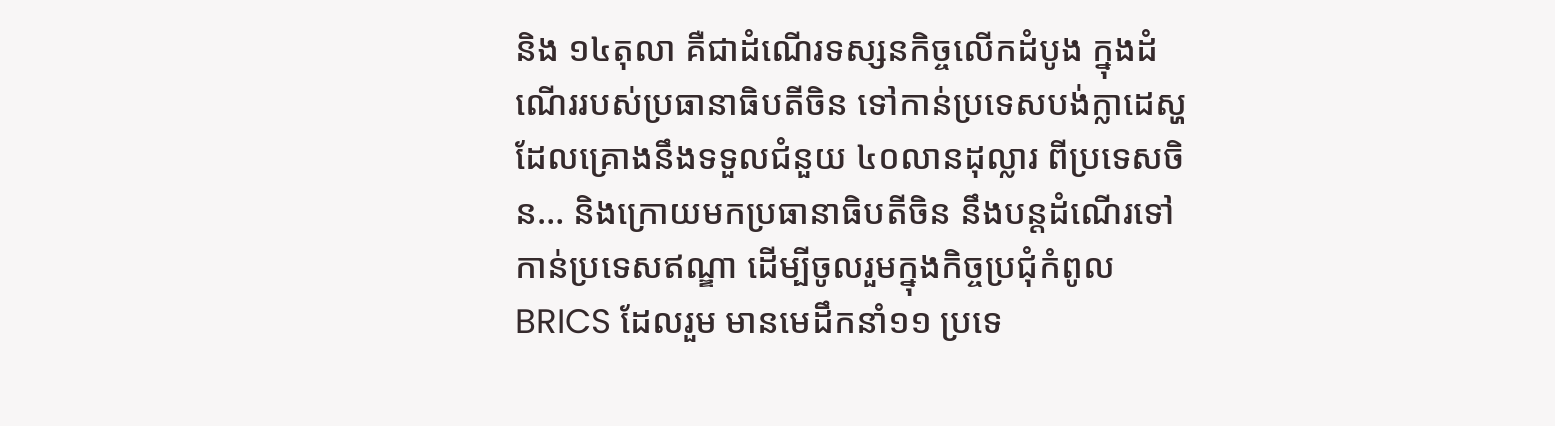និង ១៤តុលា គឺជាដំណើរទស្សនកិច្ចលើកដំបូង ក្នុងដំណើររបស់ប្រធានាធិបតីចិន ទៅកាន់ប្រទេសបង់ក្លាដេស្ហ ដែលគ្រោងនឹងទទួលជំនួយ ៤០លានដុល្លារ ពីប្រទេសចិន… និងក្រោយមកប្រធានាធិបតីចិន នឹងបន្តដំណើរទៅកាន់ប្រទេសឥណ្ឌា ដើម្បីចូលរួមក្នុងកិច្ចប្រជុំកំពូល BRICS ដែលរួម មានមេដឹកនាំ១១ ប្រទេ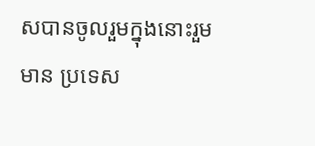សបានចូលរួមក្នុងនោះរួមមាន ប្រទេស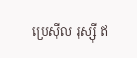ប្រេស៊ីល រុស្ស៊ី ឥ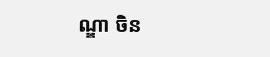ណ្ឌា ចិន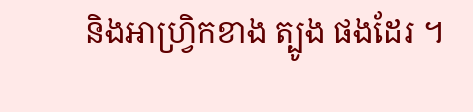និងអាហ្វ្រិកខាង ត្បូង ផងដែរ ។